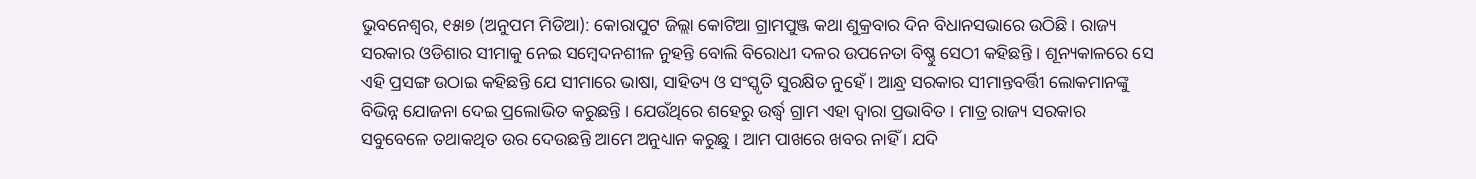ଭୁବନେଶ୍ୱର, ୧୫ା୭ (ଅନୁପମ ମିଡିଆ): କୋରାପୁଟ ଜିଲ୍ଲା କୋଟିଆ ଗ୍ରାମପୁଞ୍ଜ କଥା ଶୁକ୍ରବାର ଦିନ ବିଧାନସଭାରେ ଉଠିଛି । ରାଜ୍ୟ ସରକାର ଓଡିଶାର ସୀମାକୁ ନେଇ ସମ୍ବେଦନଶୀଳ ନୁହନ୍ତି ବୋଲି ବିରୋଧୀ ଦଳର ଉପନେତା ବିଷ୍ଣୁ ସେଠୀ କହିଛନ୍ତି । ଶୂନ୍ୟକାଳରେ ସେ ଏହି ପ୍ରସଙ୍ଗ ଉଠାଇ କହିଛନ୍ତି ଯେ ସୀମାରେ ଭାଷା, ସାହିତ୍ୟ ଓ ସଂସ୍କୃତି ସୁରକ୍ଷିତ ନୁହେଁ । ଆନ୍ଧ୍ର ସରକାର ସୀମାନ୍ତବର୍ତ୍ତିୀ ଲୋକମାନଙ୍କୁ ବିଭିନ୍ନ ଯୋଜନା ଦେଇ ପ୍ରଲୋଭିତ କରୁଛନ୍ତି । ଯେଉଁଥିରେ ଶହେରୁ ଉର୍ଦ୍ଧ୍ୱ ଗ୍ରାମ ଏହା ଦ୍ୱାରା ପ୍ରଭାବିତ । ମାତ୍ର ରାଜ୍ୟ ସରକାର ସବୁବେଳେ ତଥାକଥିତ ଉର ଦେଉଛନ୍ତି ଆମେ ଅନୁଧ୍ୟାନ କରୁଛୁ । ଆମ ପାଖରେ ଖବର ନାହିଁ । ଯଦି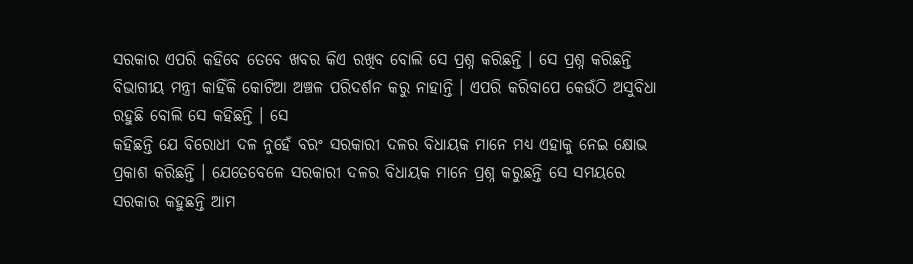ସରକାର ଏପରି କହିବେ ତେବେ ଖବର କିଏ ରଖିବ ବୋଲି ସେ ପ୍ରଶ୍ନ କରିଛନ୍ତି । ସେ ପ୍ରଶ୍ନ କରିଛନ୍ତି ବିଭାଗୀୟ ମନ୍ତ୍ରୀ କାହିଁକି କୋଟିଆ ଅଞ୍ଚଳ ପରିଦର୍ଶନ କରୁ ନାହାନ୍ତି । ଏପରି କରିବାପେ କେଉଁଠି ଅସୁବିଧା ରହୁଛି ବୋଲି ସେ କହିଛନ୍ତି । ସେ
କହିଛନ୍ତି ଯେ ବିରୋଧୀ ଦଳ ନୁହେଁ ବରଂ ସରକାରୀ ଦଳର ବିଧାୟକ ମାନେ ମଧ୍ୟ ଏହାକୁ ନେଇ କ୍ଷୋଭ ପ୍ରକାଶ କରିଛନ୍ତି । ଯେତେବେଳେ ସରକାରୀ ଦଳର ବିଧାୟକ ମାନେ ପ୍ରଶ୍ନ କରୁଛନ୍ତି ସେ ସମୟରେ ସରକାର କହୁଛନ୍ତି ଆମ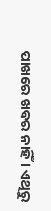ପାଖରେ ଖବର ନାହିଁ । ଏଥିରୁ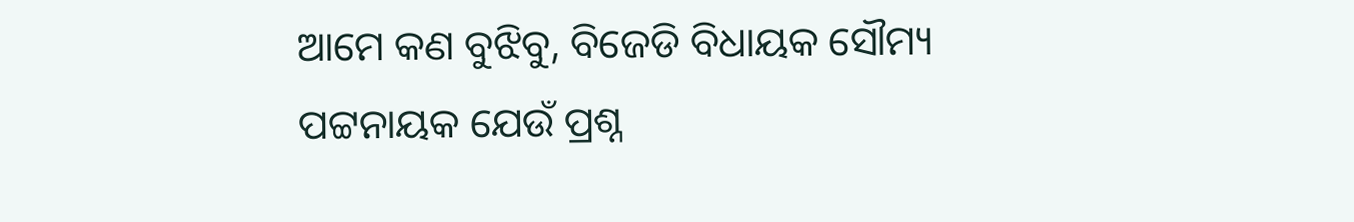ଆମେ କଣ ବୁଝିବୁ, ବିଜେଡି ବିଧାୟକ ସୌମ୍ୟ ପଟ୍ଟନାୟକ ଯେଉଁ ପ୍ରଶ୍ନ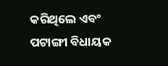କରିଥିଲେ ଏବଂ ପଟାଙ୍ଗୀ ବିଧାୟକ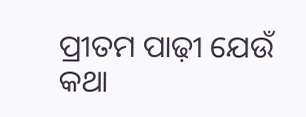ପ୍ରୀତମ ପାଢ଼ୀ ଯେଉଁ କଥା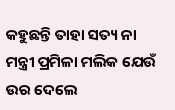କହୁଛନ୍ତି ତାହା ସତ୍ୟ ନା ମନ୍ତ୍ରୀ ପ୍ରମିଳା ମଲିକ ଯେଉଁ ଉର ଦେଲେ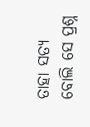ତାହା ସତ୍ୟ ବୋଲି ସେ ପ୍ରଶ୍ନ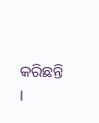କରିଛନ୍ତି ।